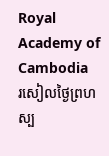Royal Academy of Cambodia
រសៀលថ្ងៃព្រហស្ប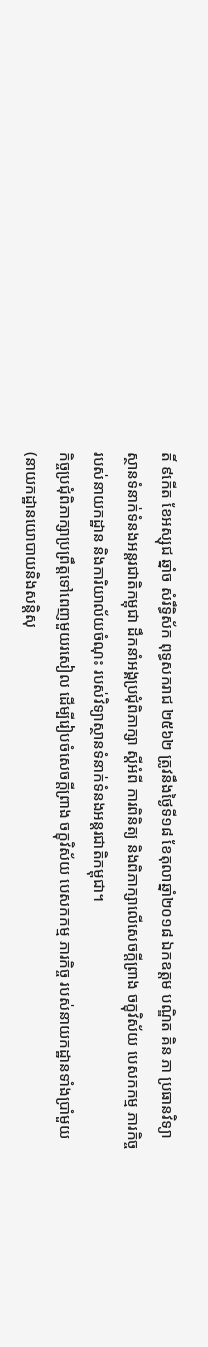តិ៍ ៩កើត ខែអស្សុជ ឆ្នាំច សំរឹទ្ធិស័ក ពុទ្ធសករាជ ២៥៦២ ត្រូវនឹងថ្ងៃទី១៨ ខែតុលាឆ្នាំ២០១៨ ឯកឧត្តម បណ្ឌិត គិន ភា ប្រធានវិទ្យាស្ថានទំនាក់ទំនងអន្តរជាតិកម្ពុជា ដឹកនាំអង្គប្រជុំពិភាក្សា ស្តីអំពី ការពិនិត្យ និងពិភាក្សាលើសេចក្តីព្រាង ចក្ខុវិស័យ បេសកកម្ម ភារកិច្ច របស់នាយកដ្ឋាន និងការិយាល័យចំណុះ របស់វិទ្យាស្ថានទំនាក់ទំនងអន្តរជាតិកម្ពុជា។
កិច្ចប្រជុំពិភាក្សាប្រព្រឹត្តទៅពេញមួយរសៀល ដើម្បីរៀបចំសេចក្តីព្រាង ចក្ខុវិស័យ បេសកកម្ម ភារកិច្ច របស់នាយកដ្ឋានទាំងប្រាំមួយ (នាយកដ្ឋានយោបាយនិងសន្តិសុ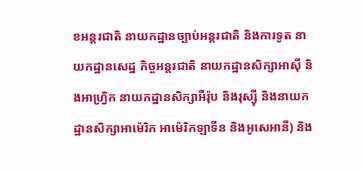ខអន្តរជាតិ នាយកដ្ឋានច្បាប់អន្តរជាតិ និងការទូត នាយកដ្ឋានសេដ្ឋ កិច្ចអន្តរជាតិ នាយកដ្ឋានសិក្សាអាស៊ី និងអាហ្វ្រិក នាយកដ្ឋានសិក្សាអឺរ៉ុប និងរុស្ស៊ី និងនាយកដ្ឋានសិក្សាអាម៉េរិក អាម៉េរិកឡាទីន និងអូសេអានី) និង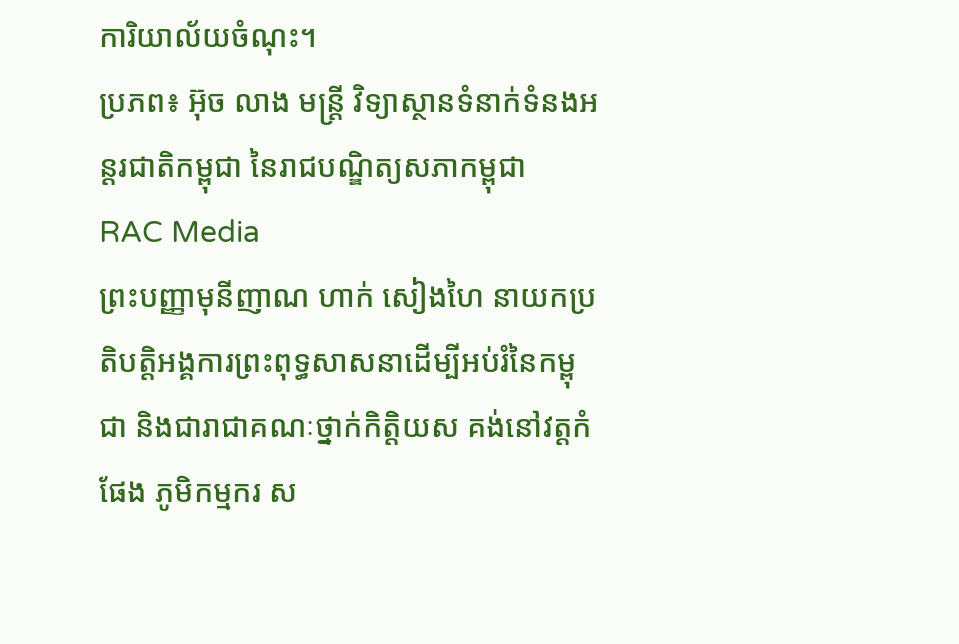ការិយាល័យចំណុះ។
ប្រភព៖ អ៊ុច លាង មន្ត្រី វិទ្យាស្ថានទំនាក់ទំនងអន្តរជាតិកម្ពុជា នៃរាជបណ្ឌិត្យសភាកម្ពុជា
RAC Media
ព្រះបញ្ញាមុនីញាណ ហាក់ សៀងហៃ នាយកប្រតិបត្តិអង្គការព្រះពុទ្ធសាសនាដើម្បីអប់រំនៃកម្ពុជា និងជារាជាគណៈថ្នាក់កិត្តិយស គង់នៅវត្តកំផែង ភូមិកម្មករ ស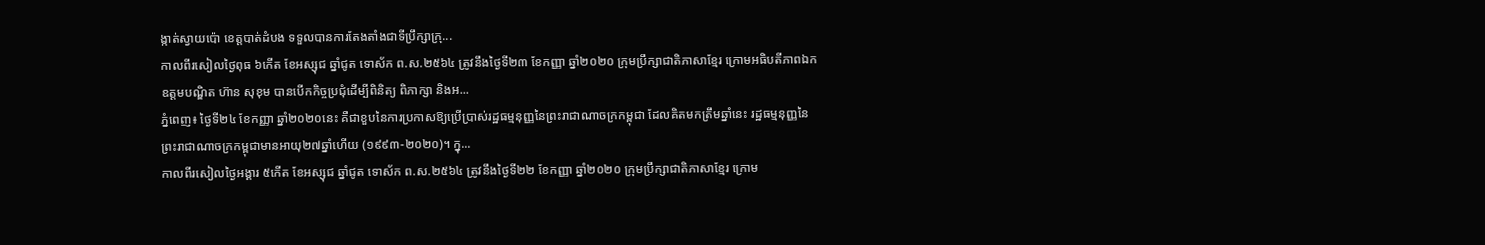ង្កាត់ស្វាយប៉ោ ខេត្តបាត់ដំបង ទទួលបានការតែងតាំងជាទីប្រឹក្សាក្រុ...
កាលពីរសៀលថ្ងៃពុធ ៦កើត ខែអស្សុជ ឆ្នាំជូត ទោស័ក ព.ស.២៥៦៤ ត្រូវនឹងថ្ងៃទី២៣ ខែកញ្ញា ឆ្នាំ២០២០ ក្រុមប្រឹក្សាជាតិភាសាខ្មែរ ក្រោមអធិបតីភាពឯកឧត្តមបណ្ឌិត ហ៊ាន សុខុម បានបើកកិច្ចប្រជុំដើម្បីពិនិត្យ ពិភាក្សា និងអ...
ភ្នំពេញ៖ ថ្ងៃទី២៤ ខែកញ្ញា ឆ្នាំ២០២០នេះ គឺជាខួបនៃការប្រកាសឱ្យប្រើប្រាស់រដ្ឋធម្មនុញ្ញនៃព្រះរាជាណាចក្រកម្ពុជា ដែលគិតមកត្រឹមឆ្នាំនេះ រដ្ឋធម្មនុញ្ញនៃព្រះរាជាណាចក្រកម្ពុជាមានអាយុ២៧ឆ្នាំហើយ (១៩៩៣-២០២០)។ ក្នុ...
កាលពីរសៀលថ្ងៃអង្គារ ៥កើត ខែអស្សុជ ឆ្នាំជូត ទោស័ក ព.ស.២៥៦៤ ត្រូវនឹងថ្ងៃទី២២ ខែកញ្ញា ឆ្នាំ២០២០ ក្រុមប្រឹក្សាជាតិភាសាខ្មែរ ក្រោម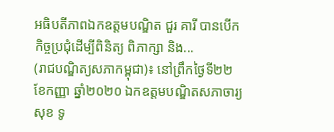អធិបតីភាពឯកឧត្តមបណ្ឌិត ជួរ គារី បានបើកកិច្ចប្រជុំដើម្បីពិនិត្យ ពិភាក្សា និង...
(រាជបណ្ឌិត្យសភាកម្ពុជា)៖ នៅព្រឹកថ្ងៃទី២២ ខែកញ្ញា ឆ្នាំ២០២០ ឯកឧត្តមបណ្ឌិតសភាចារ្យ សុខ ទូ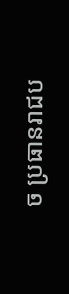ច ប្រធានរាជប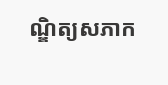ណ្ឌិត្យសភាក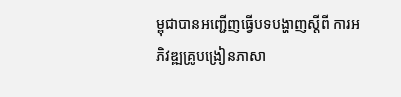ម្ពុជាបានអញ្ជើញធ្វើបទបង្ហាញស្តីពី ការអភិវឌ្ឍគ្រូបង្រៀនភាសា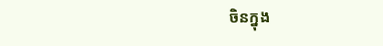ចិនក្នុង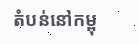តំបន់នៅកម្ពុ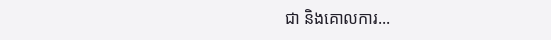ជា និងគោលការ...